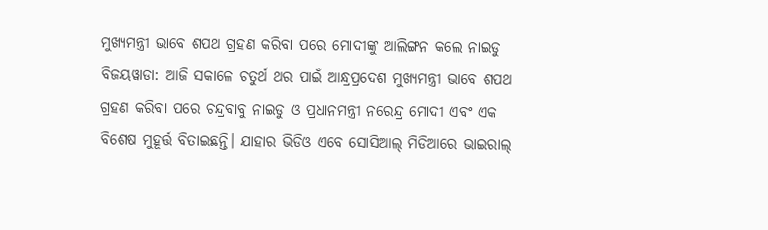ମୁଖ୍ୟମନ୍ତ୍ରୀ ଭାବେ ଶପଥ ଗ୍ରହଣ କରିବା ପରେ ମୋଦୀଙ୍କୁ ଆଲିଙ୍ଗନ କଲେ ନାଇଡୁ
ବିଜୟୱାଡା: ଆଜି ସକାଳେ ଚତୁର୍ଥ ଥର ପାଇଁ ଆନ୍ଧ୍ରପ୍ରଦେଶ ମୁଖ୍ୟମନ୍ତ୍ରୀ ଭାବେ ଶପଥ ଗ୍ରହଣ କରିବା ପରେ ଚନ୍ଦ୍ରବାବୁ ନାଇଡୁ ଓ ପ୍ରଧାନମନ୍ତ୍ରୀ ନରେନ୍ଦ୍ର ମୋଦୀ ଏବଂ ଏକ ବିଶେଷ ମୁହୂର୍ତ୍ତ ବିତାଇଛନ୍ତି। ଯାହାର ଭିଡିଓ ଏବେ ସୋସିଆଲ୍ ମିଡିଆରେ ଭାଇରାଲ୍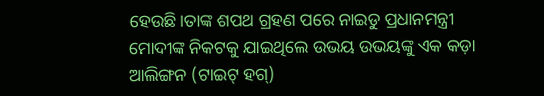ହେଉଛି।ତାଙ୍କ ଶପଥ ଗ୍ରହଣ ପରେ ନାଇଡୁ ପ୍ରଧାନମନ୍ତ୍ରୀ ମୋଦୀଙ୍କ ନିକଟକୁ ଯାଇଥିଲେ ଉଭୟ ଉଭୟଙ୍କୁ ଏକ କଡ଼ା ଆଲିଙ୍ଗନ (ଟାଇଟ୍ ହଗ୍)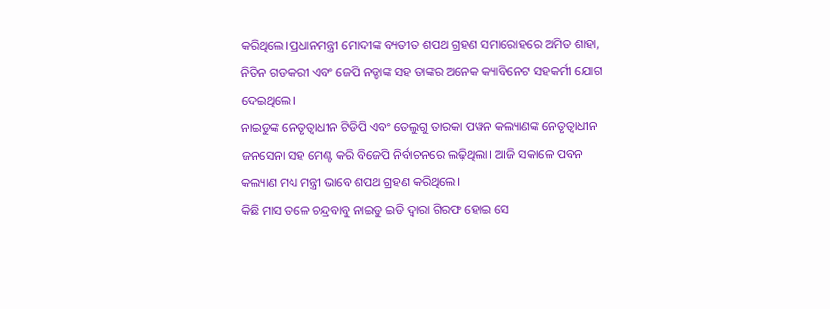କରିଥିଲେ।ପ୍ରଧାନମନ୍ତ୍ରୀ ମୋଦୀଙ୍କ ବ୍ୟତୀତ ଶପଥ ଗ୍ରହଣ ସମାରୋହରେ ଅମିତ ଶାହା, ନିତିନ ଗଡକରୀ ଏବଂ ଜେପି ନଡ୍ଡାଙ୍କ ସହ ତାଙ୍କର ଅନେକ କ୍ୟାବିନେଟ ସହକର୍ମୀ ଯୋଗ ଦେଇଥିଲେ।
ନାଇଡୁଙ୍କ ନେତୃତ୍ୱାଧୀନ ଟିଡିପି ଏବଂ ତେଲୁଗୁ ତାରକା ପୱନ କଲ୍ୟାଣଙ୍କ ନେତୃତ୍ବାଧୀନ ଜନସେନା ସହ ମେଣ୍ଟ କରି ବିଜେପି ନିର୍ବାଚନରେ ଲଢ଼ିଥିଲା। ଆଜି ସକାଳେ ପବନ କଲ୍ୟାଣ ମଧ୍ୟ ମନ୍ତ୍ରୀ ଭାବେ ଶପଥ ଗ୍ରହଣ କରିଥିଲେ।
କିଛି ମାସ ତଳେ ଚନ୍ଦ୍ରବାବୁ ନାଇଡୁ ଇଡି ଦ୍ବାରା ଗିରଫ ହୋଇ ସେ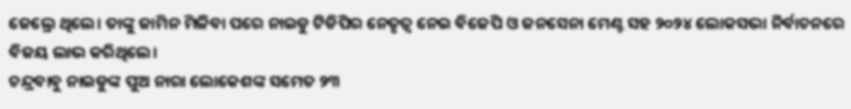ଜେଲ୍ରେ ଥିଲେ। ତାଙ୍କୁ ଜାମିନ ମିଳିବା ପରେ ନାଇଡୁ ଟିଡିପିର ନେତୃତ୍ବ ନେଇ ବିଜେପି ଓ ଜନସେନା ମେଣ୍ଟ ସହ ୨୦୨୪ ଲୋକସଭା ନିର୍ବାଚନରେ ବିଜୟ ଲାଭ କରିଥିଲେ।
ଚନ୍ଦ୍ରବାବୁ ନାଇଡୁଙ୍କ ପୁଅ ନାରା ଲୋକେଶଙ୍କ ସମେତ ୨୩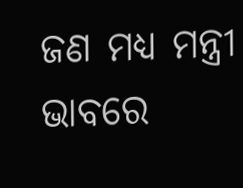ଜଣ ମଧ୍ୟ ମନ୍ତ୍ରୀ ଭାବରେ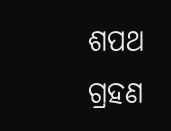ଶପଥ ଗ୍ରହଣ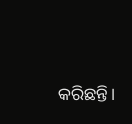କରିଛନ୍ତି।